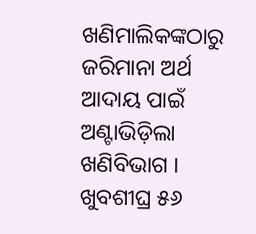ଖଣିମାଲିକଙ୍କଠାରୁ ଜରିମାନା ଅର୍ଥ ଆଦାୟ ପାଇଁ ଅଣ୍ଟାଭିଡ଼ିଲା ଖଣିବିଭାଗ । ଖୁବଶୀଘ୍ର ୫୬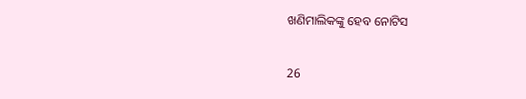ଖଣିମାଲିକଙ୍କୁ ହେବ ନୋଟିସ

26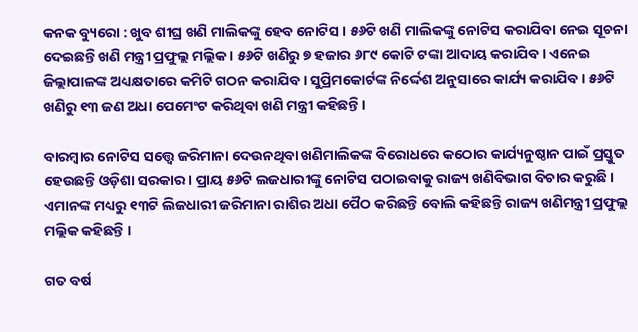କନକ ବ୍ୟୁରୋ : ଖୁବ ଶୀଘ୍ର ଖଣି ମାଲିକଙ୍କୁ ହେବ ନୋଟିସ । ୫୬ଟି ଖଣି ମାଲିକଙ୍କୁ ନୋଟିସ କରାଯିବା ନେଇ ସୂଚନା ଦେଇଛନ୍ତି ଖଣି ମନ୍ତ୍ରୀ ପ୍ରଫୁଲ୍ଲ ମଲ୍ଲିକ । ୫୬ଟି ଖଣିରୁ ୭ ହଜାର ୬୮୯ କୋଟି ଟଙ୍କା ଆଦାୟ କରାଯିବ । ଏନେଇ ଜିଲ୍ଲାପାଳଙ୍କ ଅଧ୍ୟକ୍ଷତାରେ କମିଟି ଗଠନ କରାଯିବ । ସୁପ୍ରିମକୋର୍ଟଙ୍କ ନିର୍ଦ୍ଦେଶ ଅନୁସାରେ କାର୍ଯ୍ୟ କରାଯିବ । ୫୬ଟି ଖଣିରୁ ୧୩ ଜଣ ଅଧା ପେମେଂଟ କରିଥିବା ଖଣି ମନ୍ତ୍ରୀ କହିଛନ୍ତି ।

ବାରମ୍ବାର ନୋଟିସ ସତ୍ତ୍ୱେ ଜରିମାନା ଦେଉନଥିବା ଖଣିମାଲିକଙ୍କ ବିରୋଧରେ କଠୋର କାର୍ଯ୍ୟନୁଷ୍ଠାନ ପାଇଁ ପ୍ରସ୍ତୁତ ହେଉଛନ୍ତି ଓଡ଼ିଶା ସରକାର । ପ୍ରାୟ ୫୬ଟି ଲଜଧାରୀଙ୍କୁ ନୋଟିସ ପଠାଇବାକୁ ରାଜ୍ୟ ଖଣିବିଭାଗ ବିଚାର କରୁଛି । ଏମାନଙ୍କ ମଧ୍ୟରୁ ୧୩ଟି ଲିଜଧାରୀ ଜରିମାନା ରାଶିର ଅଧା ପୈଠ କରିଛନ୍ତି ବୋଲି କହିଛନ୍ତି ରାଜ୍ୟ ଖଣିମନ୍ତ୍ରୀ ପ୍ରଫୁଲ୍ଲ ମଲ୍ଲିକ କହିଛନ୍ତି ।

ଗତ ବର୍ଷ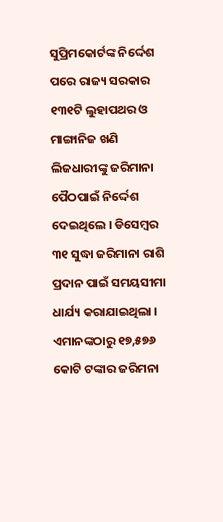ସୁପ୍ରିମକୋର୍ଟଙ୍କ ନିର୍ଦ୍ଦେଶ ପରେ ରାଜ୍ୟ ସରକାର ୧୩୧ଟି ଲୁହାପଥର ଓ ମାଙ୍ଗାନିଜ ଖଣି ଲିଜଧାରୀଙ୍କୁ ଜରିମାନା ପୈଠପାଇଁ ନିର୍ଦ୍ଦେଶ ଦେଇଥିଲେ । ଡିସେମ୍ବର ୩୧ ସୁଦ୍ଧା ଜରିମାନା ରାଶି ପ୍ରଦାନ ପାଇଁ ସମୟସୀମା ଧାର୍ଯ୍ୟ କରାଯାଇଥିଲା । ଏମାନଙ୍କଠାରୁ ୧୭,୫୭୬ କୋଟି ଟଙ୍କାର ଜରିମନା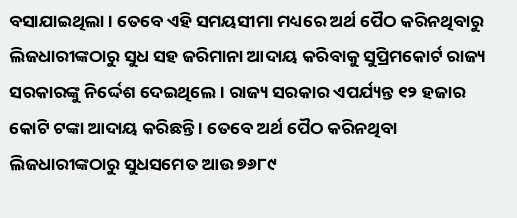ବସାଯାଇଥିଲା । ତେବେ ଏହି ସମୟସୀମା ମଧ୍ୟରେ ଅର୍ଥ ପୈଠ କରିନଥିବାରୁ ଲିଜଧାରୀଙ୍କଠାରୁ ସୁଧ ସହ ଜରିମାନା ଆଦାୟ କରିବାକୁ ସୁପ୍ରିମକୋର୍ଟ ରାଜ୍ୟ ସରକାରଙ୍କୁ ନିର୍ଦ୍ଦେଶ ଦେଇଥିଲେ । ରାଜ୍ୟ ସରକାର ଏପର୍ଯ୍ୟନ୍ତ ୧୨ ହଜାର କୋଟି ଟଙ୍କା ଆଦାୟ କରିଛନ୍ତି । ତେବେ ଅର୍ଥ ପୈଠ କରିନଥିବା ଲିଜଧାରୀଙ୍କଠାରୁ ସୁଧସମେତ ଆଉ ୭୬୮୯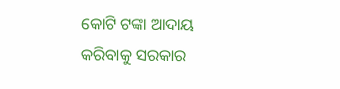କୋଟି ଟଙ୍କା ଆଦାୟ କରିବାକୁ ସରକାର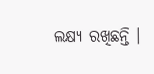ଲକ୍ଷ୍ୟ ରଖିଛନ୍ତି ।